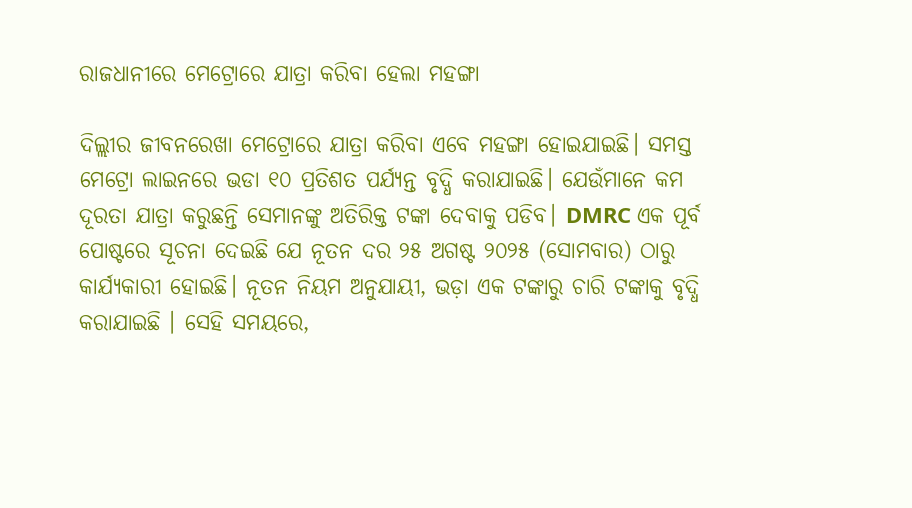ରାଜଧାନୀରେ ମେଟ୍ରୋରେ ଯାତ୍ରା କରିବା ହେଲା ମହଙ୍ଗା

ଦିଲ୍ଲୀର ଜୀବନରେଖା ମେଟ୍ରୋରେ ଯାତ୍ରା କରିବା ଏବେ ମହଙ୍ଗା ହୋଇଯାଇଛି। ସମସ୍ତ ମେଟ୍ରୋ ଲାଇନରେ ଭଡା ୧୦ ପ୍ରତିଶତ ପର୍ଯ୍ୟନ୍ତ ବୃଦ୍ଧି କରାଯାଇଛି। ଯେଉଁମାନେ କମ ଦୂରତା ଯାତ୍ରା କରୁଛନ୍ତି ସେମାନଙ୍କୁ ଅତିରିକ୍ତ ଟଙ୍କା ଦେବାକୁ ପଡିବ। DMRC ଏକ ପୂର୍ବ ପୋଷ୍ଟରେ ସୂଚନା ଦେଇଛି ଯେ ନୂତନ ଦର ୨୫ ଅଗଷ୍ଟ ୨୦୨୫ (ସୋମବାର) ଠାରୁ କାର୍ଯ୍ୟକାରୀ ହୋଇଛି। ନୂତନ ନିୟମ ଅନୁଯାୟୀ, ଭଡ଼ା ଏକ ଟଙ୍କାରୁ ଚାରି ଟଙ୍କାକୁ ବୃଦ୍ଧି କରାଯାଇଛି । ସେହି ସମୟରେ,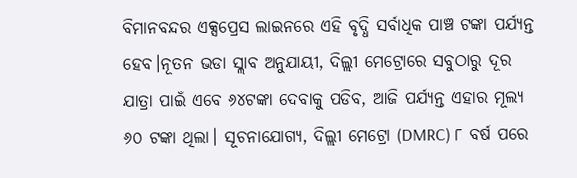ବିମାନବନ୍ଦର ଏକ୍ସପ୍ରେସ ଲାଇନରେ ଏହି ବୃଦ୍ଧି ସର୍ବାଧିକ ପାଞ୍ଚ ଟଙ୍କା ପର୍ଯ୍ୟନ୍ତ ହେବ।ନୂତନ ଭଡା ସ୍ଲାବ ଅନୁଯାୟୀ, ଦିଲ୍ଲୀ ମେଟ୍ରୋରେ ସବୁଠାରୁ ଦୂର ଯାତ୍ରା ପାଇଁ ଏବେ ୬୪ଟଙ୍କା ଦେବାକୁ ପଡିବ, ଆଜି ପର୍ଯ୍ୟନ୍ତ ଏହାର ମୂଲ୍ୟ ୬୦ ଟଙ୍କା ଥିଲା। ସୂଚନାଯୋଗ୍ୟ, ଦିଲ୍ଲୀ ମେଟ୍ରୋ (DMRC) ୮ ବର୍ଷ ପରେ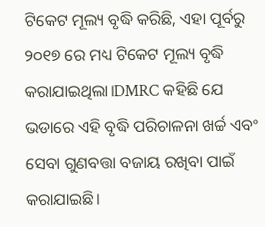ଟିକେଟ ମୂଲ୍ୟ ବୃଦ୍ଧି କରିଛି, ଏହା ପୂର୍ବରୁ ୨୦୧୭ ରେ ମଧ୍ୟ ଟିକେଟ ମୂଲ୍ୟ ବୃଦ୍ଧି କରାଯାଇଥିଲା।DMRC କହିଛି ଯେ ଭଡାରେ ଏହି ବୃଦ୍ଧି ପରିଚାଳନା ଖର୍ଚ୍ଚ ଏବଂ ସେବା ଗୁଣବତ୍ତା ବଜାୟ ରଖିବା ପାଇଁ କରାଯାଇଛି।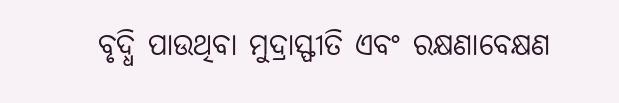ବୃଦ୍ଧି ପାଉଥିବା ମୁଦ୍ରାସ୍ଫୀତି ଏବଂ ରକ୍ଷଣାବେକ୍ଷଣ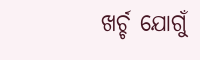ଖର୍ଚ୍ଚ ଯୋଗୁଁ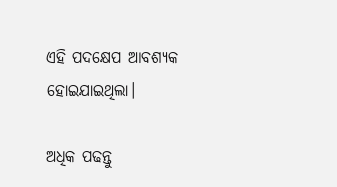ଏହି ପଦକ୍ଷେପ ଆବଶ୍ୟକ ହୋଇଯାଇଥିଲା।

ଅଧିକ ପଢନ୍ତୁ